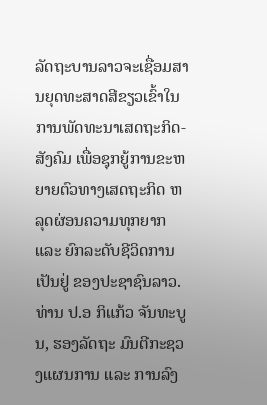ລັດຖະບານລາວຈະເຊື່ອມສານຍຸດທະສາດສີຂຽວເຂົ້າໃນການພັດທະນາເສດຖະກິດ-ສັງຄົມ ເພື່ອຊຸກຍູ້ການຂະຫຍາຍຕົວທາງເສດຖະກິດ ຫລຸດຜ່ອນຄວາມທຸກຍາກ ແລະ ຍົກລະດັບຊີວິດການເປັນຢູ່ ຂອງປະຊາຊົນລາວ.
ທ່ານ ປ.ອ ກິແກ້ວ ຈັນທະບູນ, ຮອງລັດຖະ ມົນຕີກະຊວງແຜນການ ແລະ ການລົງ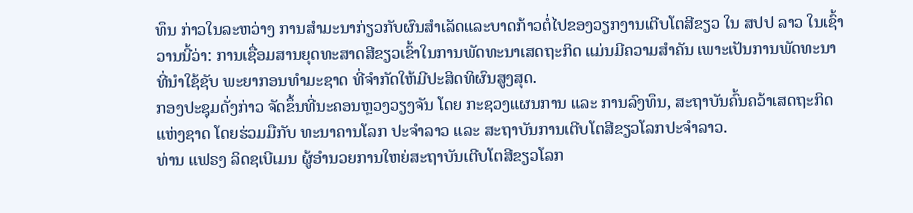ທຶນ ກ່າວໃນລະຫວ່າງ ການສຳມະນາກ່ຽວກັບຜົນສຳເລັດແລະບາດກ້າວຕໍ່ໄປຂອງວຽກງານເຕີບໂຕສີຂຽວ ໃນ ສປປ ລາວ ໃນເຊົ້າວານນີ້ວ່າ: ການເຊື່ອມສານຍຸດທະສາດສີຂຽວເຂົ້າໃນການພັດທະນາເສດຖະກິດ ແມ່ນມີຄວາມສຳຄັນ ເພາະເປັນການພັດທະນາທີ່ນຳໃຊ້ຊັບ ພະຍາກອນທຳມະຊາດ ທີ່ຈຳກັດໃຫ້ມີປະສິດທິຜົນສູງສຸດ.
ກອງປະຊຸມດັ່ງກ່າວ ຈັດຂຶ້ນທີ່ນະຄອນຫຼວງວຽງຈັນ ໂດຍ ກະຊວງແຜນການ ແລະ ການລົງທຶນ, ສະຖາບັນຄົ້ນຄວ້າເສດຖະກິດແຫ່ງຊາດ ໂດຍຮ່ວມມືກັບ ທະນາຄານໂລກ ປະຈໍາລາວ ແລະ ສະຖາບັນການເຕີບໂຕສີຂຽວໂລກປະຈຳລາວ.
ທ່ານ ແຟຣງ ລິດຊເບີເມນ ຜູ້ອຳນວຍການໃຫຍ່ສະຖາບັນເຕີບໂຕສີຂຽວໂລກ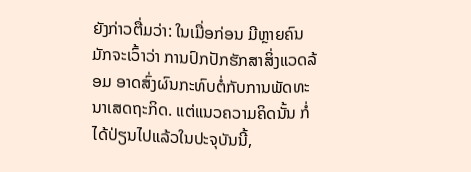ຍັງກ່າວຕື່ມວ່າ: ໃນເມື່ອກ່ອນ ມີຫຼາຍຄົນມັກຈະເວົ້າວ່າ ການປົກປັກຮັກສາສິ່ງແວດລ້ອມ ອາດສົ່ງຜົນກະທົບຕໍ່ກັບການພັດທະນາເສດຖະກິດ. ແຕ່ແນວຄວາມຄິດນັ້ນ ກໍ່ໄດ້ປ່ຽນໄປແລ້ວໃນປະຈຸບັນນີ້,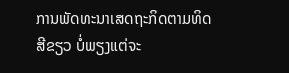ການພັດທະນາເສດຖະກິດຕາມທິດສີຂຽວ ບໍ່ພຽງແຕ່ຈະ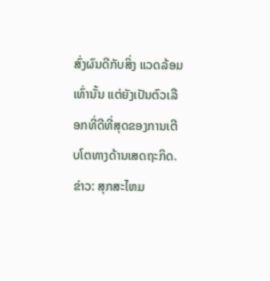ສົ່ງຜົນດີກັບສິ່ງ ແວດລ້ອມເທົ່ານັ້ນ ແຕ່ຍັງເປັນຕົວເລືອກທີ່ດີທີ່ສຸດຂອງການເຕີບໂຕທາງດ້ານເສດຖະກິດ.
ຂ່າວ: ສຸກສະໄຫມ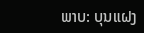ພາບ: ບຸນແຝງ